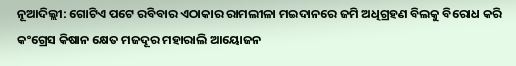ନୂଆଦିଲ୍ଲୀ: ଗୋଟିଏ ପଟେ ରବିବାର ଏଠାକାର ରାମଲୀଳା ମଇଦାନରେ ଜମି ଅଧିଗ୍ରହଣ ବିଲକୁ ବିରୋଧ କରି କଂଗ୍ରେସ କିଷାନ କ୍ଷେତ ମଜଦୂର ମହାରାଲି ଆୟୋଜନ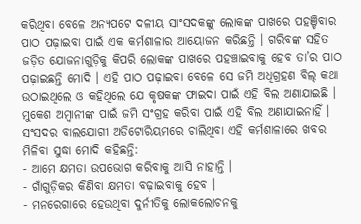କରିଥିବା ବେଳେ ଅନ୍ୟପଟେ ଦଳୀୟ ସାଂସଦକଙ୍କୁ ଲୋକଙ୍କ ପାଖରେ ପହଞ୍ଚିବାର ପାଠ ପଢ଼ାଇବା ପାଇଁ ଏକ କର୍ମଶାଳାର ଆୟୋଜନ କରିଛନ୍ତି । ଗରିବଙ୍କ ସହିତ ଜଡ଼ିତ ଯୋଜନାଗୁଡ଼ିକୁ କିପରି ଲୋକଙ୍କ ପାଖରେ ପହଞ୍ଚାଇବାକୁ ହେବ ତା’ର ପାଠ ପଢ଼ାଇଛନ୍ତି ମୋଦି । ଏହି ପାଠ ପଢ଼ାଇବା ବେଳେ ସେ ଜମି ଅଧିଗ୍ରହଣ ବିଲ୍ କଥା ଉଠାଇଥିଲେ ଓ କହିଥିଲେ ଯେ କୃଷକଙ୍କ ଫାଇଦା ପାଇଁ ଏହି ବିଲ ଅଣାଯାଇଛି । ମୁକେଶ ଅମ୍ବାନୀଙ୍କ ପାଇଁ ଜମି ସଂଗ୍ରହ କରିବା ପାଇଁ ଏହି ବିଲ ଅଣାଯାଇନାହିଁ । ସଂସଦର ବାଲଯୋଗୀ ଅଡିଟୋରିୟମରେ ଚାଲିଥିବା ଏହି କର୍ମଶାଳାରେ ଖବର ମିଳିବା ସୁଦ୍ଧା ମୋଦି କହିଛନ୍ତି:
- ଆମେ କ୍ଷମତା ଉପଭୋଗ କରିବାକୁ ଆସି ନାହାନ୍ତି ।
- ଗାଁଗୁଡ଼ିକର କିଣିବା କ୍ଷମତା ବଢ଼ାଇବାକୁ ହେବ ।
- ମନରେଗାରେ ହେଉଥିବା ଦୁର୍ନୀତିକୁ ଲୋକଲୋଚନକୁ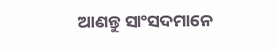ଆଣନ୍ତୁ ସାଂସଦମାନେ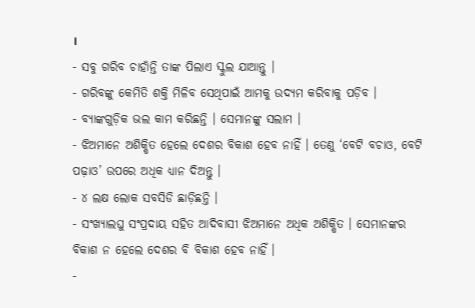।
- ସବୁ ଗରିବ ଚାହାଁନ୍ତି ତାଙ୍କ ପିଲାଏ ସ୍କୁଲ ଯାଆନ୍ତୁ ।
- ଗରିବଙ୍କୁ କେମିତି ଶକ୍ତି ମିଳିବ ସେଥିପାଇଁ ଆମକୁ ଉଦ୍ୟମ କରିବାକୁ ପଡ଼ିବ ।
- ବ୍ୟାଙ୍କଗୁଡ଼ିକ ଭଲ କାମ କରିଛନ୍ତି । ସେମାନଙ୍କୁ ସଲାମ ।
- ଝିଅମାନେ ଅଶିକ୍ଷିତ ହେଲେ ଦେଶର ବିକାଶ ହେବ ନାହିଁ । ତେଣୁ ‘ବେଟି ବଚାଓ, ବେଟି ପଢ଼ାଓ’ ଉପରେ ଅଧିକ ଧ୍ୟାନ ଦିଅନ୍ତୁ ।
- ୪ ଲକ୍ଷ ଲୋକ ସବସିଡି ଛାଡ଼ିଛନ୍ତି ।
- ସଂଖ୍ୟାଲଘୁ ସଂପ୍ରଦାୟ ସହିତ ଆଦିବାସୀ ଝିଅମାନେ ଅଧିକ ଅଶିକ୍ଷିତ । ସେମାନଙ୍କର ବିକାଶ ନ ହେଲେ ଦେଶର ବି ବିକାଶ ହେବ ନାହିଁ ।
-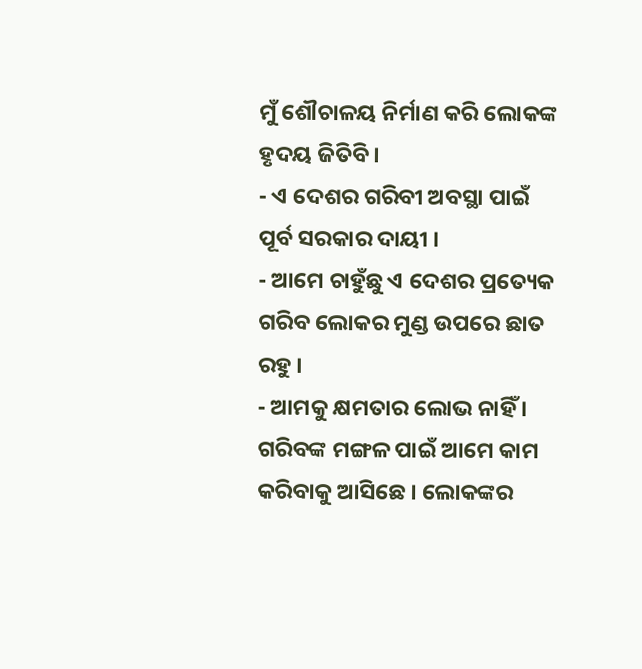ମୁଁ ଶୌଚାଳୟ ନିର୍ମାଣ କରି ଲୋକଙ୍କ ହୃଦୟ ଜିତିବି ।
- ଏ ଦେଶର ଗରିବୀ ଅବସ୍ଥା ପାଇଁ ପୂର୍ବ ସରକାର ଦାୟୀ ।
- ଆମେ ଚାହୁଁଛୁ ଏ ଦେଶର ପ୍ରତ୍ୟେକ ଗରିବ ଲୋକର ମୁଣ୍ଡ ଉପରେ ଛାତ ରହୁ ।
- ଆମକୁ କ୍ଷମତାର ଲୋଭ ନାହିଁ । ଗରିବଙ୍କ ମଙ୍ଗଳ ପାଇଁ ଆମେ କାମ କରିବାକୁ ଆସିଛେ । ଲୋକଙ୍କର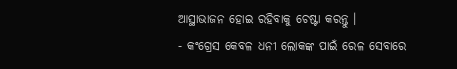ଆସ୍ଥାଭାଜନ ହୋଇ ରହିବାକୁ ଚେଷ୍ଟା କରନ୍ତୁ ।
- କଂଗ୍ରେସ କେବଳ ଧନୀ ଲୋକଙ୍କ ପାଇଁ ରେଳ ସେବାରେ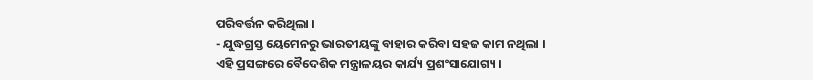ପରିବର୍ତ୍ତନ କରିଥିଲା ।
- ଯୁଦ୍ଧଗ୍ରସ୍ତ ୟେମେନରୁ ଭାରତୀୟଙ୍କୁ ବାହାର କରିବା ସହଜ କାମ ନଥିଲା । ଏହି ପ୍ରସଙ୍ଗରେ ବୈଦେଶିକ ମନ୍ତ୍ରାଳୟର କାର୍ଯ୍ୟ ପ୍ରଶଂସାଯୋଗ୍ୟ ।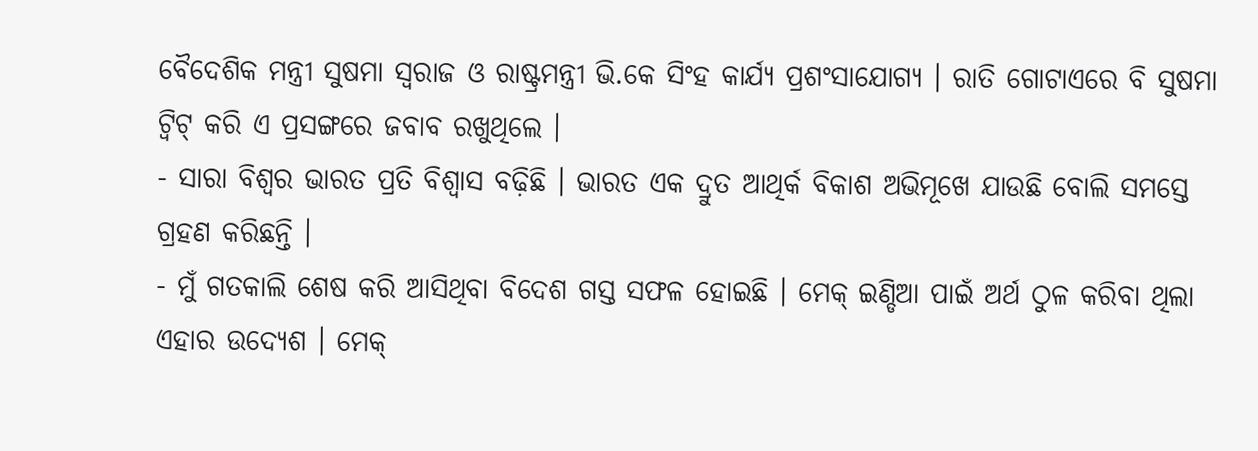ବୈଦେଶିକ ମନ୍ତ୍ରୀ ସୁଷମା ସ୍ୱରାଜ ଓ ରାଷ୍ଟ୍ରମନ୍ତ୍ରୀ ଭି.କେ ସିଂହ କାର୍ଯ୍ୟ ପ୍ରଶଂସାଯୋଗ୍ୟ । ରାତି ଗୋଟାଏରେ ବି ସୁଷମା ଟ୍ୱିଟ୍ କରି ଏ ପ୍ରସଙ୍ଗରେ ଜବାବ ରଖୁଥିଲେ ।
- ସାରା ବିଶ୍ୱର ଭାରତ ପ୍ରତି ବିଶ୍ୱାସ ବଢ଼ିଛି । ଭାରତ ଏକ ଦ୍ରୁତ ଆଥିର୍କ ବିକାଶ ଅଭିମୂଖେ ଯାଉଛି ବୋଲି ସମସ୍ତେ ଗ୍ରହଣ କରିଛନ୍ତି ।
- ମୁଁ ଗତକାଲି ଶେଷ କରି ଆସିଥିବା ବିଦେଶ ଗସ୍ତ ସଫଳ ହୋଇଛି । ମେକ୍ ଇଣ୍ଡିଆ ପାଇଁ ଅର୍ଥ ଠୁଳ କରିବା ଥିଲା ଏହାର ଉଦ୍ୟେଶ । ମେକ୍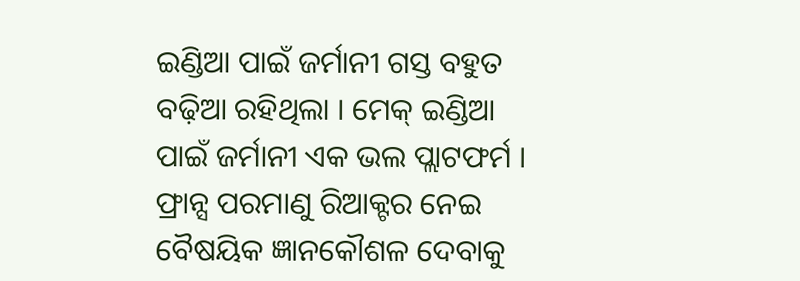ଇଣ୍ଡିଆ ପାଇଁ ଜର୍ମାନୀ ଗସ୍ତ ବହୁତ ବଢ଼ିଆ ରହିଥିଲା । ମେକ୍ ଇଣ୍ଡିଆ ପାଇଁ ଜର୍ମାନୀ ଏକ ଭଲ ପ୍ଲାଟଫର୍ମ । ଫ୍ରାନ୍ସ ପରମାଣୁ ରିଆକ୍ଟର ନେଇ ବୈଷୟିକ ଜ୍ଞାନକୌଶଳ ଦେବାକୁ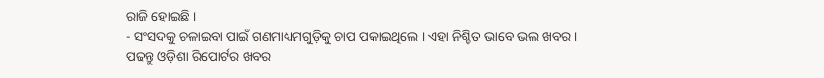ରାଜି ହୋଇଛି ।
- ସଂସଦକୁ ଚଳାଇବା ପାଇଁ ଗଣମାଧ୍ୟମଗୁଡ଼ିକୁ ଚାପ ପକାଇଥିଲେ । ଏହା ନିଶ୍ଚିତ ଭାବେ ଭଲ ଖବର ।
ପଢନ୍ତୁ ଓଡ଼ିଶା ରିପୋର୍ଟର ଖବର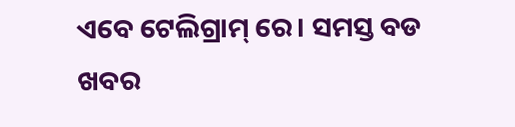ଏବେ ଟେଲିଗ୍ରାମ୍ ରେ। ସମସ୍ତ ବଡ ଖବର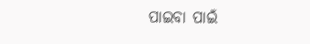ପାଇବା ପାଇଁ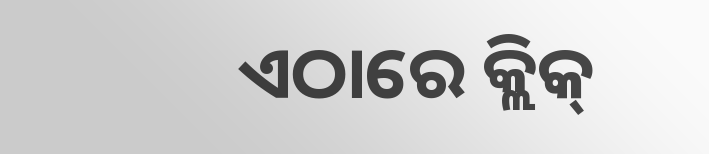ଏଠାରେ କ୍ଲିକ୍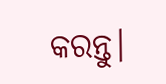କରନ୍ତୁ।